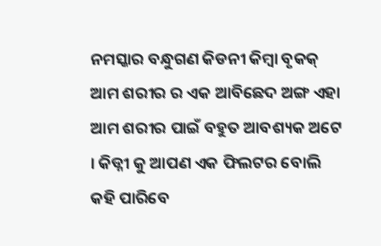ନମସ୍କାର ବନ୍ଧୁଗଣ କିଡନୀ କିମ୍ବା ବୃକକ୍ ଆମ ଶରୀର ର ଏକ ଆବିଛେଦ ଅଙ୍ଗ ଏହା ଆମ ଶରୀର ପାଇଁ ବହୁତ ଆବଶ୍ୟକ ଅଟେ । କିଡ୍ନୀ କୁ ଆପଣ ଏକ ଫିଲଟର ବୋଲି କହି ପାରିବେ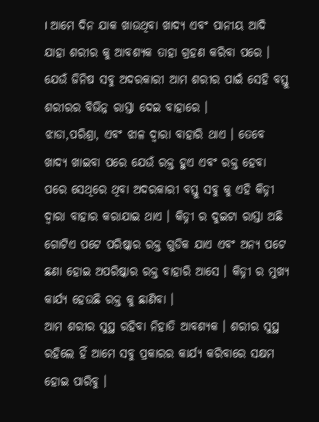। ଆମେ ଦିନ ଯାକ ଖାଉଥିବା ଖାଦ୍ୟ ଏବଂ ପାନୀୟ ଆଦି ଯାହା ଶରୀର କୁ ଆବଶ୍ୟକ ତାହା ଗ୍ରହଣ କରିବା ପରେ । ଯେଉଁ ଜିନିଷ ସବୁ ଅଦରକାରୀ ଆମ ଶରୀର ପାଇଁ ସେହି ବସ୍ତୁ ଶରୀରର ବିଭିନ୍ନ ରାସ୍ତା ଦେଇ ବାହାରେ ।
ଝାଡା,ପରିଶ୍ରା, ଏବଂ ଝାଳ ଦ୍ୱାରା ବାହାରି ଥାଏ । ତେବେ ଖାଦ୍ୟ ଖାଇବା ପରେ ଯେଉଁ ରକ୍ତ ହୁଏ ଏବଂ ରକ୍ତ ହେବା ପରେ ସେଥିରେ ଥିବା ଅଦରକାରୀ ବସ୍ତୁ ସବୁ କୁ ଏହି କିଡ୍ନୀ ଦ୍ୱାରା ବାହାର କରାଯାଇ ଥାଏ । କିଡ୍ନୀ ର ଦୁଇଟା ରାସ୍ତା ଅଛି ଗୋଟିଏ ପଟେ ପରିଷ୍କାର ରକ୍ତ ଗୁଡିକ ଯାଏ ଏବଂ ଅନ୍ୟ ପଟେ ଛଣା ହୋଇ ଅପରିଷ୍କାର ରକ୍ତ ବାହାରି ଆସେ । କିଡ୍ନୀ ର ମୁଖ୍ୟ କାର୍ଯ୍ୟ ହେଉଛି ରକ୍ତ କୁ ଛାଣିବା ।
ଆମ ଶରୀର ସୁସ୍ଥ ରହିବା ନିହାତି ଆବଶ୍ୟକ । ଶରୀର ସୁସ୍ଥ ରହିଲେ ହିଁ ଆମେ ସବୁ ପ୍ରକାରର କାର୍ଯ୍ୟ କରିବାରେ ସକ୍ଷମ ହୋଇ ପାରିବୁ ।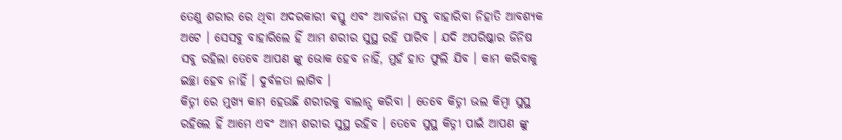ତେଣୁ ଶରୀର ରେ ଥିବା ଅଦରକାରୀ ଵସ୍ତୁ ଏବଂ ଆବର୍ଜନା ସବୁ ବାହାରିବା ନିହାତି ଆବଶ୍ୟକ ଅଟେ । ସେସବୁ ବାହାରିଲେ ହିଁ ଆମ ଶରୀର ସୁସ୍ଥ ରହି ପାରିବ । ଯଦି ଅପରିଷ୍କାର ଜିନିଷ ସବୁ ରହିଲା ତେବେ ଆପଣ ଙ୍କୁ ଭୋକ ହେବ ନାହିଁ, ମୁହଁ ହାତ ଫୁଲି ଯିବ । କାମ କରିବାକୁ ଇଚ୍ଛା ହେବ ନାହିଁ । ଦୁର୍ବଳତା ଲାଗିବ ।
କିଡ୍ନୀ ରେ ମୁଖ୍ୟ କାମ ହେଉଛି ଶରୀରକୁ ବାଲାନ୍ସ କରିବା । ତେବେ କିଡ୍ନୀ ଭଲ କିମ୍ବା ସୁସ୍ଥ ରହିଲେ ହିଁ ଆମେ ଏବଂ ଆମ ଶରୀର ସୁସ୍ଥ ରହିବ । ତେବେ ସୁସ୍ଥ କିଡ୍ନୀ ପାଇଁ ଆପଣ ଙ୍କୁ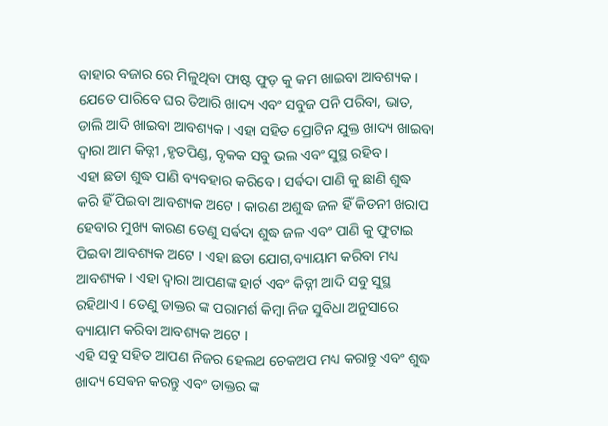ବାହାର ବଜାର ରେ ମିଳୁଥିବା ଫାଷ୍ଟ ଫୁଡ଼ କୁ କମ ଖାଇବା ଆବଶ୍ୟକ । ଯେତେ ପାରିବେ ଘର ତିଆରି ଖାଦ୍ୟ ଏବଂ ସବୁଜ ପନି ପରିବା, ଭାତ, ଡାଲି ଆଦି ଖାଇବା ଆବଶ୍ୟକ । ଏହା ସହିତ ପ୍ରୋଟିନ ଯୁକ୍ତ ଖାଦ୍ୟ ଖାଇବା ଦ୍ୱାରା ଆମ କିଡ୍ନୀ ,ହୃତପିଣ୍ଡ, ବୃକକ ସବୁ ଭଲ ଏବଂ ସୁସ୍ଥ ରହିବ ।
ଏହା ଛଡା ଶୁଦ୍ଧ ପାଣି ବ୍ୟବହାର କରିବେ । ସର୍ଵଦା ପାଣି କୁ ଛାଣି ଶୁଦ୍ଧ କରି ହିଁ ପିଇବା ଆବଶ୍ୟକ ଅଟେ । କାରଣ ଅଶୁଦ୍ଧ ଜଳ ହିଁ କିଡନୀ ଖରାପ ହେବାର ମୁଖ୍ୟ କାରଣ ତେଣୁ ସର୍ଵଦା ଶୁଦ୍ଧ ଜଳ ଏବଂ ପାଣି କୁ ଫୁଟାଇ ପିଇବା ଆବଶ୍ୟକ ଅଟେ । ଏହା ଛଡା ଯୋଗ,ବ୍ୟାୟାମ କରିବା ମଧ୍ୟ ଆବଶ୍ୟକ । ଏହା ଦ୍ୱାରା ଆପଣଙ୍କ ହାର୍ଟ ଏବଂ କିଡ୍ନୀ ଆଦି ସବୁ ସୁସ୍ଥ ରହିଥାଏ । ତେଣୁ ଡାକ୍ତର ଙ୍କ ପରାମର୍ଶ କିମ୍ବା ନିଜ ସୁବିଧା ଅନୁସାରେ ବ୍ୟାୟାମ କରିବା ଆବଶ୍ୟକ ଅଟେ ।
ଏହି ସବୁ ସହିତ ଆପଣ ନିଜର ହେଲଥ ଚେକଅପ ମଧ୍ୟ କରାନ୍ତୁ ଏବଂ ଶୁଦ୍ଧ ଖାଦ୍ୟ ସେଵନ କରନ୍ତୁ ଏବଂ ଡାକ୍ତର ଙ୍କ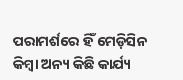ପରାମର୍ଶରେ ହିଁ ମେଡ଼ିସିନ କିମ୍ବା ଅନ୍ୟ କିଛି କାର୍ଯ୍ୟ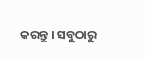କରନ୍ତୁ । ସବୁଠାରୁ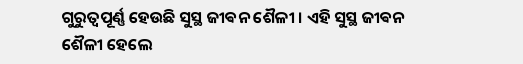ଗୁରୁତ୍ୱପୂର୍ଣ୍ଣ ହେଉଛି ସୁସ୍ଥ ଜୀଵନ ଶୈଳୀ । ଏହି ସୁସ୍ଥ ଜୀଵନ ଶୈଳୀ ହେଲେ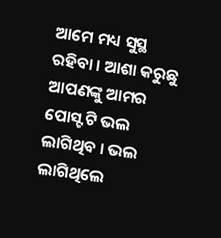ଆମେ ମଧ୍ୟ ସୁସ୍ଥ ରହିବା । ଆଶା କରୁଛୁ ଆପଣଙ୍କୁ ଆମର ପୋସ୍ଟ ଟି ଭଲ ଲାଗିଥିବ । ଭଲ ଲାଗିଥିଲେ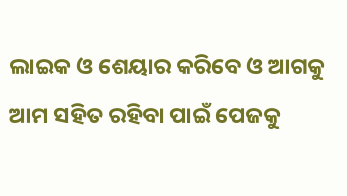ଲାଇକ ଓ ଶେୟାର କରିବେ ଓ ଆଗକୁ ଆମ ସହିତ ରହିବା ପାଇଁ ପେଜକୁ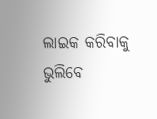ଲାଇକ କରିବାକୁ ଭୁଲିବେ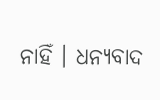ନାହିଁ । ଧନ୍ୟବାଦ